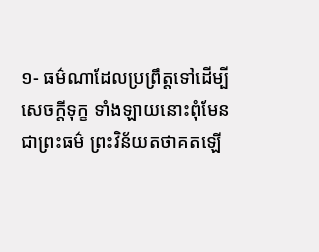១- ធម៌ណាដែលប្រព្រឹត្តទៅដើម្បីសេចក្តីទុក្ខ ទាំងឡាយនោះពុំមែនជាព្រះធម៌ ព្រះវិន័យតថាគតឡើ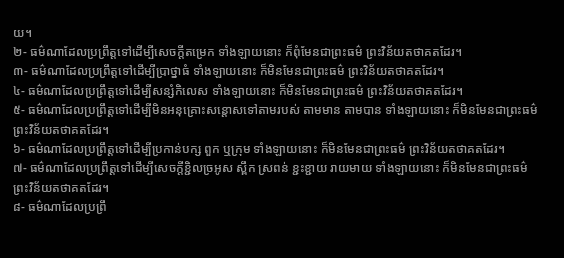យ។
២- ធម៌ណាដែលប្រព្រឹត្តទៅដើម្បីសេចក្តីតម្រេក ទាំងឡាយនោះ ក៏ពុំមែនជាព្រះធម៌ ព្រះវិន័យតថាគតដែរ។
៣- ធម៌ណាដែលប្រព្រឹត្តទៅដើម្បីប្រាថ្នាធំ ទាំងឡាយនោះ ក៏មិនមែនជាព្រះធម៌ ព្រះវិន័យតថាគតដែរ។
៤- ធម៌ណាដែលប្រព្រឹត្តទៅដើម្បីសន្សំកិលេស ទាំងឡាយនោះ ក៏មិនមែនជាព្រះធម៌ ព្រះវិន័យតថាគតដែរ។
៥- ធម៌ណាដែលប្រព្រឹត្តទៅដើម្បីមិនអនុគ្រោះសន្តោសទៅតាមរបស់ តាមមាន តាមបាន ទាំងឡាយនោះ ក៏មិនមែនជាព្រះធម៌ ព្រះវិន័យតថាគតដែរ។
៦- ធម៌ណាដែលប្រព្រឹត្តទៅដើម្បីប្រកាន់បក្ស ពួក ឬក្រុម ទាំងឡាយនោះ ក៏មិនមែនជាព្រះធម៌ ព្រះវិន័យតថាគតដែរ។
៧- ធម៌ណាដែលប្រព្រឹត្តទៅដើម្បីសេចក្តីខ្ជិលច្រអូស ស្ពឹក ស្រពន់ ខ្ជះខ្ជាយ រាយមាយ ទាំងឡាយនោះ ក៏មិនមែនជាព្រះធម៌ ព្រះវិន័យតថាគតដែរ។
៨- ធម៌ណាដែលប្រព្រឹ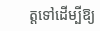ត្តទៅដើម្បីឱ្យ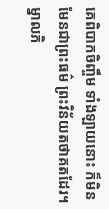គេពិបាកចិញ្ចឹម ទាំងឡាយនោះ ក៏មិនមែនជាព្រះធម៌ ព្រះវិន័យតថាគតដែរ។
ម្នាលភិ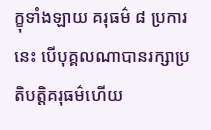ក្ខុទាំងឡាយ គរុធម៌ ៨ ប្រការនេះ បើបុគ្គលណាបានរក្សាប្រតិបត្តិគរុធម៌ហើយ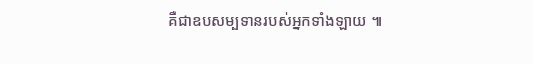គឺជាឧបសម្បទានរបស់អ្នកទាំងឡាយ ៕